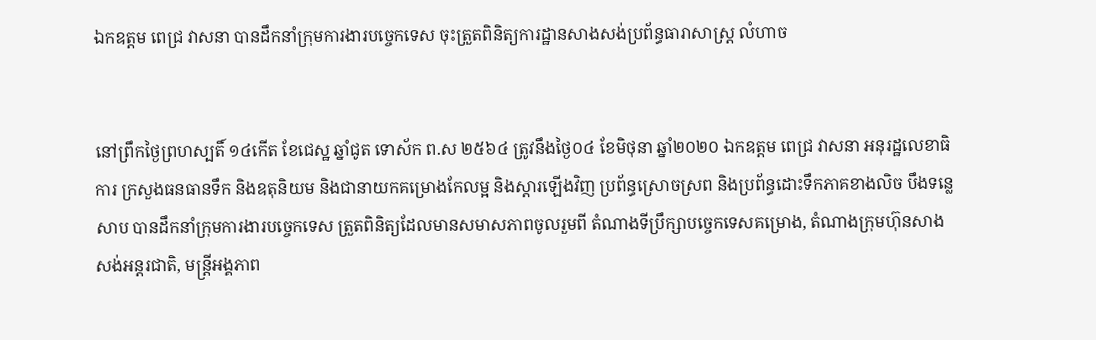ឯកឧត្តម ពេជ្រ វាសនា បានដឹកនាំក្រុមការងារបច្ចេកទេស ចុះត្រួតពិនិត្យការដ្ឋានសាងសង់ប្រព័ន្ធធារាសាស្ត្រ លំហាច


នៅព្រឹកថ្ងៃព្រហស្បតិ៍ ១៤កើត ខែជេស្ឋ ឆ្នាំជូត ទោស័ក ព.ស ២៥៦៤ ត្រូវនឹងថ្ងៃ០៤ ខែមិថុនា ឆ្នាំ២០២០ ឯកឧត្តម ពេជ្រ វាសនា អនុរដ្ឋលេខាធិការ ក្រសួងធនធានទឹក និងឧតុនិយម និងជានាយកគម្រោងកែលម្អ និងស្តារឡើងវិញ ប្រព័ន្ធស្រោចស្រព និងប្រព័ន្ធដោះទឹកភាគខាងលិច បឹងទន្លេសាប បានដឹកនាំក្រុមការងារបច្ចេកទេស ត្រួតពិនិត្យដែលមានសមាសភាពចូលរួមពី តំណាងទីប្រឹក្សាបច្ចេកទេសគម្រោង, តំណាងក្រុមហ៊ុនសាងសង់អន្តរជាតិ, មន្ត្រីអង្គភាព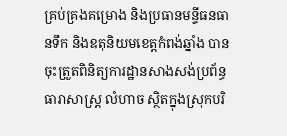គ្រប់គ្រងគម្រោង និងប្រធានមន្ទីធនធានទឹក និងឧតុនិយមខេត្តកំពង់ឆ្នាំង បានចុះត្រួតពិនិត្យការដ្ឋានសាងសង់ប្រព័ន្ធធារាសាស្ត្រ លំហាច ស្ថិតក្នុងស្រុកបរិ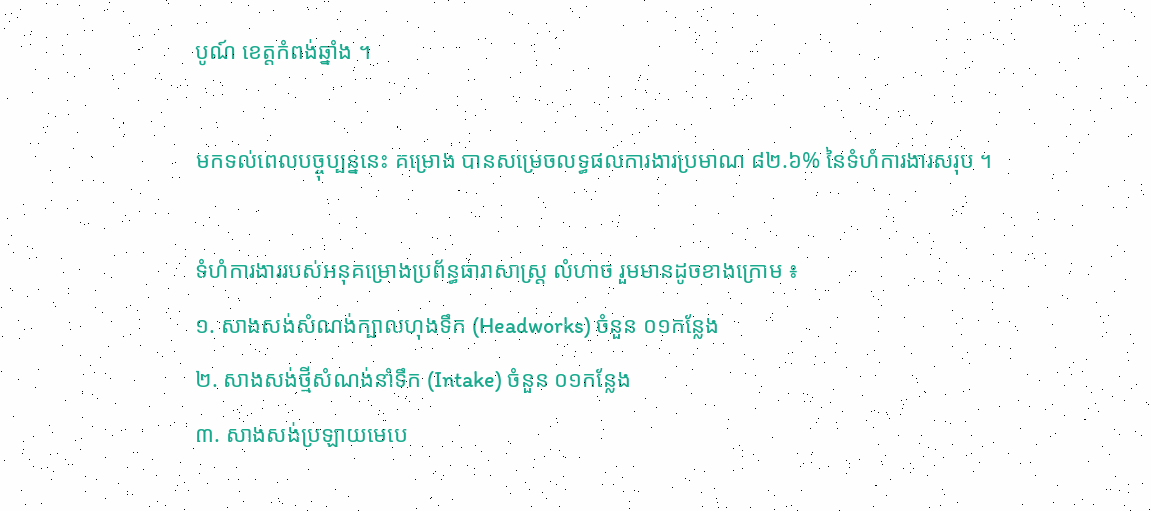បូណ៍ ខេត្តកំពង់ឆ្នាំង ។

មកទល់ពេលបច្ចុប្បន្ននេះ គម្រោង បានសម្រេចលទ្ធផលការងារប្រមាណ ៨២.៦% នៃទំហំការងារសរុប ។

ទំហំការងាររបស់អនុគម្រោងប្រព័ន្ធធារាសាស្រ្ត លំហាច រួមមានដូចខាងក្រោម ៖
១. សាងសង់សំណង់ក្បាលហុងទឹក (Headworks) ចំនួន ០១កន្លែង
២. សាងសង់ថ្មីសំណង់នាំទឹក (Intake) ចំនួន ០១កន្លែង
៣. សាងសង់ប្រឡាយមេបេ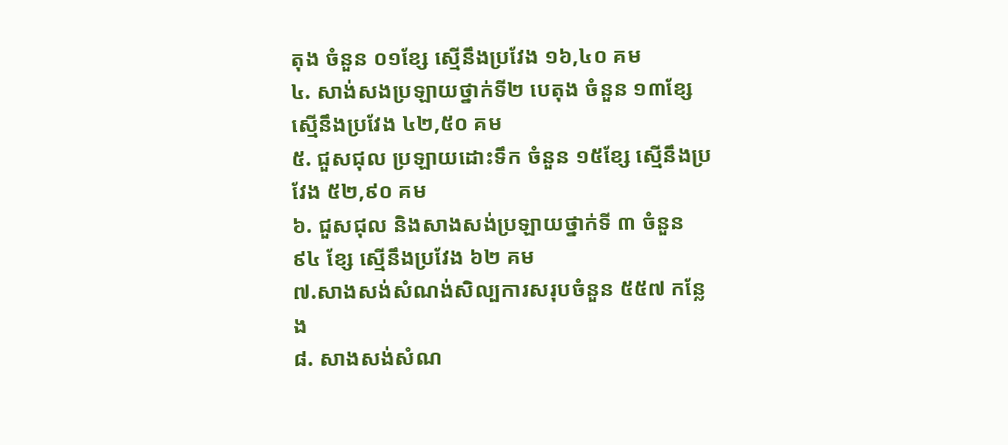តុង ចំនួន ០១ខ្សែ ស្មើនឹងប្រវែង ១៦,៤០ គម
៤. សាង់សងប្រឡាយថ្នាក់ទី២ បេតុង ចំនួន ១៣ខ្សែ ស្មើនឹងប្រវែង ៤២,៥០ គម
៥. ជួសជុល ប្រឡាយដោះទឹក ចំនួន ១៥ខ្សែ ស្មើនឹងប្រវែង ៥២,៩០ គម
៦. ជួសជុល និងសាងសង់ប្រឡាយថ្នាក់ទី ៣ ចំនួន ៩៤ ខ្សែ ស្មើនឹងប្រវែង ៦២ គម
៧.សាងសង់សំណង់សិល្បការសរុបចំនួន ៥៥៧ កន្លែង
៨. សាងសង់សំណ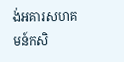ង់អគារសហគមន៍កសិ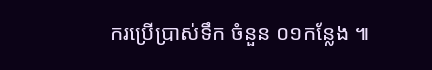ករប្រើប្រាស់ទឹក ចំនួន ០១កន្លែង ៕